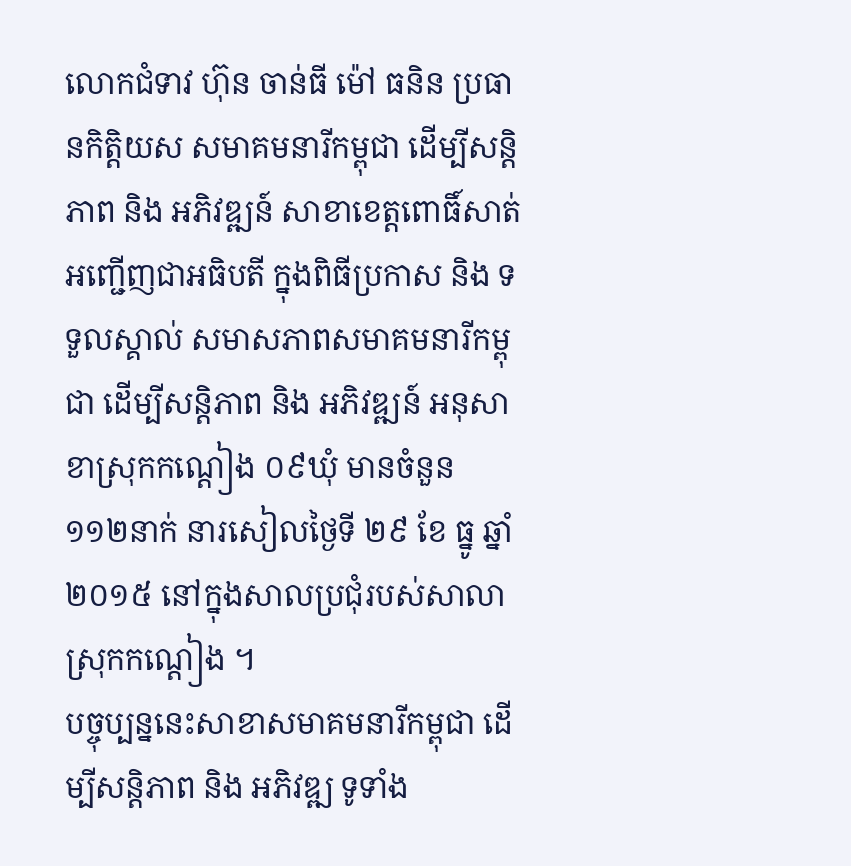លោកជំទាវ ហ៊ុន ចាន់ធី ម៉ៅ ធនិន ប្រធានកិត្តិយស សមាគមនារីកម្ពុជា ដើម្បីសន្តិភាព និង អភិវឌ្ឍន៍ សាខាខេត្តពោធិ៍សាត់ អញ្ជើញជាអធិបតី ក្នុងពិធីប្រកាស និង ទទួលស្គាល់ សមាសភាពសមាគមនារីកម្ពុជា ដើម្បីសន្តិភាព និង អភិវឌ្ឍន៍ អនុសាខាស្រុកកណ្តៀង ០៩ឃុំ មានចំនួន ១១២នាក់ នារសៀលថ្ងៃទី ២៩ ខែ ធ្នូ ឆ្នាំ ២០១៥ នៅក្នុងសាលប្រជុំរបស់សាលាស្រុកកណ្តៀង ។
បច្ចុប្បន្ននេះសាខាសមាគមនារីកម្ពុជា ដើម្បីសន្តិភាព និង អភិវឌ្ឍ ទូទាំង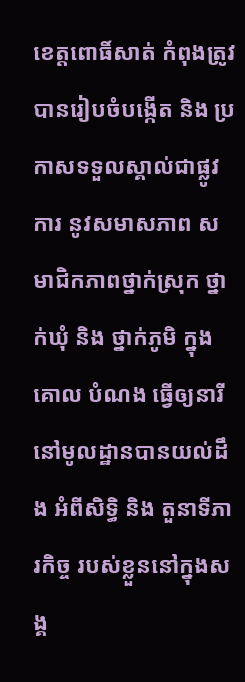ខេត្តពោធិ៍សាត់ កំពុងត្រូវបានរៀបចំបង្កើត និង ប្រកាសទទួលស្គាល់ជាផ្លូវការ នូវសមាសភាព សមាជិកភាពថ្នាក់ស្រុក ថ្នាក់ឃុំ និង ថ្នាក់ភូមិ ក្នុងគោល បំណង ធ្វើឲ្យនារីនៅមូលដ្ឋានបានយល់ដឹង អំពីសិទ្ធិ និង តួនាទីភារកិច្ច របស់ខ្លួននៅក្នុងសង្គ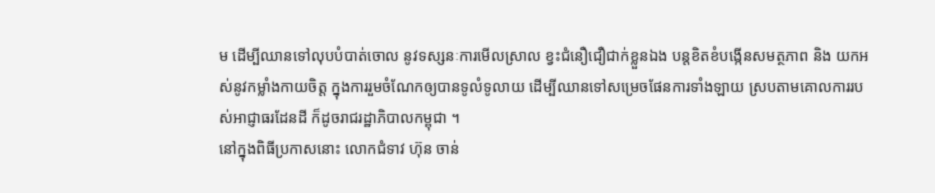ម ដើម្បីឈានទៅលុបបំបាត់ចោល នូវទស្សនៈការមើលស្រាល ខ្វះជំនឿជឿជាក់ខ្លួនឯង បន្តខិតខំបង្កើនសមត្ថភាព និង យកអស់នូវកម្លាំងកាយចិត្ត ក្នុងការរួមចំណែកឲ្យបានទូលំទូលាយ ដើម្បីឈានទៅសម្រេចផែនការទាំងឡាយ ស្របតាមគោលការរបស់អាជ្ញាធរដែនដី ក៏ដូចរាជរដ្ឋាភិបាលកម្ពុជា ។
នៅក្នុងពិធីប្រកាសនោះ លោកជំទាវ ហ៊ុន ចាន់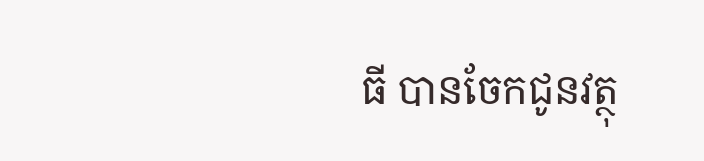ធី បានចែកជូនវត្ថុ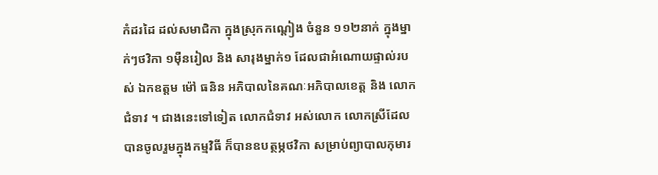កំដរដៃ ដល់សមាជិកា ក្នុងស្រុកកណ្តៀង ចំនួន ១១២នាក់ ក្នុងម្នាក់ៗថវិកា ១ម៉ឺនរៀល និង សារុងម្នាក់១ ដែលជាអំណោយផ្ទាល់របស់ ឯកឧត្តម ម៉ៅ ធនិន អភិបាលនៃគណៈអភិបាលខេត្ត និង លោកជំទាវ ។ ជាងនេះទៅទៀត លោកជំទាវ អស់លោក លោកស្រីដែលបានចូលរួមក្នុងកម្មវិធី ក៏បានឧបត្ថម្ភថវិកា សម្រាប់ព្យាបាលកុមារ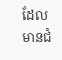ដែលមានជំ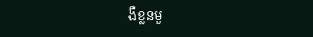ងឺខ្លនមួ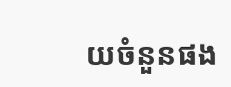យចំនួនផង